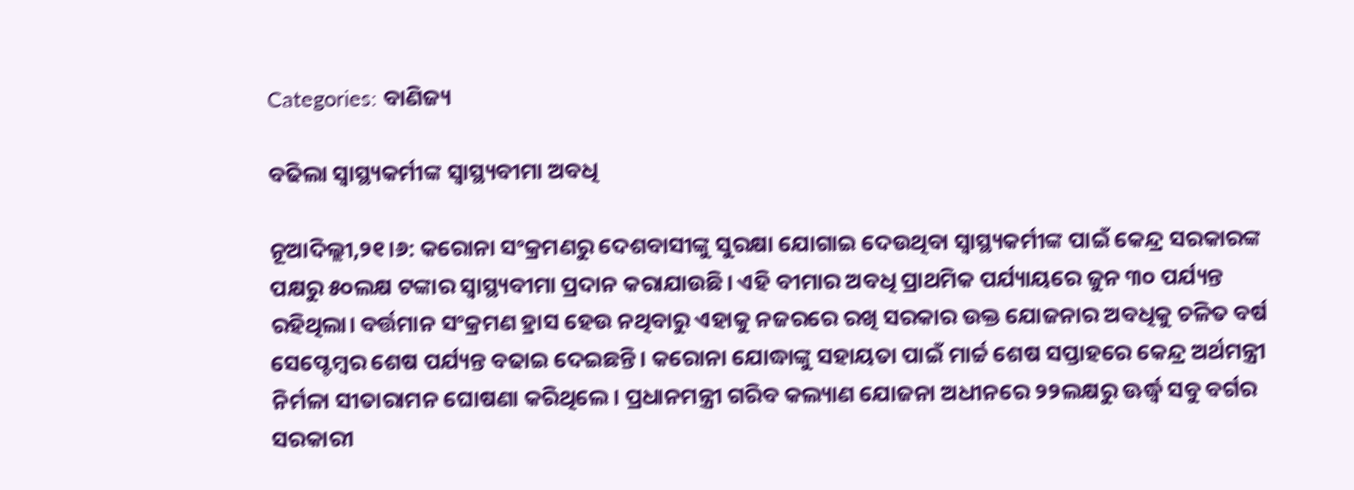Categories: ବାଣିଜ୍ୟ

ବଢିଲା ସ୍ବାସ୍ଥ୍ୟକର୍ମୀଙ୍କ ସ୍ବାସ୍ଥ୍ୟବୀମା ଅବଧି

ନୂଆଦିଲ୍ଲୀ,୨୧।୬: କରୋନା ସଂକ୍ରମଣରୁ ଦେଶବାସୀଙ୍କୁ ସୁରକ୍ଷା ଯୋଗାଇ ଦେଉଥିବା ସ୍ବାସ୍ଥ୍ୟକର୍ମୀଙ୍କ ପାଇଁ କେନ୍ଦ୍ର ସରକାରଙ୍କ ପକ୍ଷରୁ ୫୦ଲକ୍ଷ ଟଙ୍କାର ସ୍ବାସ୍ଥ୍ୟବୀମା ପ୍ରଦାନ କରାଯାଉଛି। ଏହି ବୀମାର ଅବଧି ପ୍ରାଥମିକ ପର୍ଯ୍ୟାୟରେ ଜୁନ ୩୦ ପର୍ଯ୍ୟନ୍ତ ରହିଥିଲା। ବର୍ତ୍ତମାନ ସଂକ୍ରମଣ ହ୍ରାସ ହେଉ ନଥିବାରୁ ଏହାକୁ ନଜରରେ ରଖି ସରକାର ଉକ୍ତ ଯୋଜନାର ଅବଧିକୁ ଚଳିତ ବର୍ଷ ସେପ୍ଟେମ୍ବର ଶେଷ ପର୍ଯ୍ୟନ୍ତ ବଢାଇ ଦେଇଛନ୍ତି। କରୋନା ଯୋଦ୍ଧାଙ୍କୁ ସହାୟତା ପାଇଁ ମାର୍ଚ୍ଚ ଶେଷ ସପ୍ତାହରେ କେନ୍ଦ୍ର ଅର୍ଥମନ୍ତ୍ରୀ ନିର୍ମଳା ସୀତାରାମନ ଘୋଷଣା କରିଥିଲେ। ପ୍ରଧାନମନ୍ତ୍ରୀ ଗରିବ କଲ୍ୟାଣ ଯୋଜନା ଅଧୀନରେ ୨୨ଲକ୍ଷରୁ ଊର୍ଦ୍ଧ୍ୱ ସବୁ ବର୍ଗର ସରକାରୀ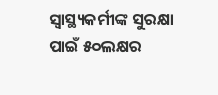ସ୍ବାସ୍ଥ୍ୟକର୍ମୀଙ୍କ ସୁରକ୍ଷା ପାଇଁ ୫୦ଲକ୍ଷର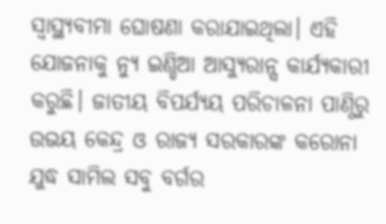ସ୍ବାସ୍ଥ୍ୟବୀମା ଘୋଷଣା କରାଯାଇଥିଲା। ଏହି ଯୋଜନାକୁ ନ୍ୟୁ ଇଣ୍ଡିଆ ଆସ୍ୟୁରାନ୍ସ କାର୍ଯ୍ୟକାରୀ କରୁଛି। ଜାତୀୟ ବିପର୍ଯ୍ୟୟ ପରିଚାଳନା ପାଣ୍ଠିରୁ ଉଭୟ କେନ୍ଦ୍ର ଓ ରାଜ୍ୟ ସରକାରଙ୍କ କରୋନା ଯୁଦ୍ଧ ସାମିଲ ସବୁ ବର୍ଗର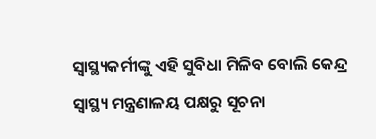ସ୍ବାସ୍ଥ୍ୟକର୍ମୀଙ୍କୁ ଏହି ସୁବିଧା ମିଳିବ ବୋଲି କେନ୍ଦ୍ର ସ୍ବାସ୍ଥ୍ୟ ମନ୍ତ୍ରଣାଳୟ ପକ୍ଷରୁ ସୂଚନା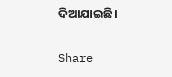ଦିଆଯାଇଛି।

Share